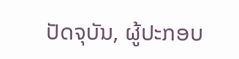ປັດຈຸບັນ, ຜູ້ປະກອບ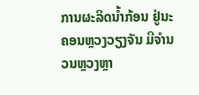ການຜະລິດນໍ້າກ້ອນ ຢູ່ນະຄອນຫຼວງວຽງຈັນ ມີຈໍານວນຫຼວງຫຼາ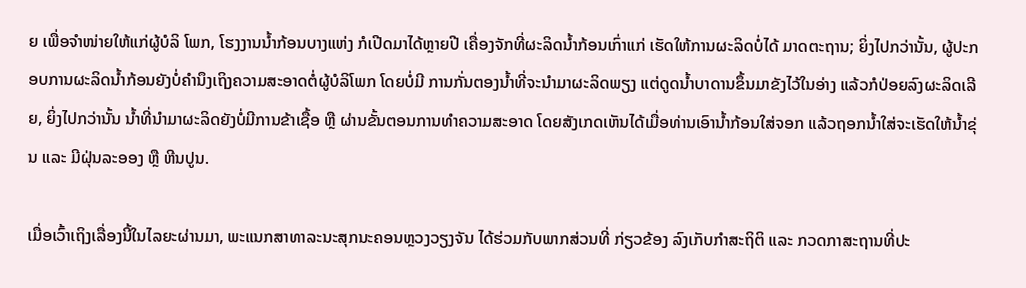ຍ ເພື່ອຈໍາໜ່າຍໃຫ້ແກ່ຜູ້ບໍລິ ໂພກ, ໂຮງງານນໍ້າກ້ອນບາງແຫ່ງ ກໍເປີດມາໄດ້ຫຼາຍປີ ເຄື່ອງຈັກທີ່ຜະລິດນໍ້າກ້ອນເກົ່າແກ່ ເຮັດໃຫ້ການຜະລິດບໍ່ໄດ້ ມາດຕະຖານ; ຍິ່ງໄປກວ່ານັ້ນ, ຜູ້ປະກອບການຜະລິດນໍ້າກ້ອນຍັງບໍ່ຄໍານຶງເຖິງຄວາມສະອາດຕໍ່ຜູ້ບໍລິໂພກ ໂດຍບໍ່ມີ ການກັ່ນຕອງນໍ້າທີ່ຈະນໍາມາຜະລິດພຽງ ແຕ່ດູດນໍ້າບາດານຂຶ້ນມາຂັງໄວ້ໃນອ່າງ ແລ້ວກໍປ່ອຍລົງຜະລິດເລີຍ, ຍິ່ງໄປກວ່ານັ້ນ ນໍ້າທີ່ນໍາມາຜະລິດຍັງບໍ່ມີການຂ້າເຊື້ອ ຫຼື ຜ່ານຂັ້ນຕອນການທໍາຄວາມສະອາດ ໂດຍສັງເກດເຫັນໄດ້ເມື່ອທ່ານເອົານໍ້າກ້ອນໃສ່ຈອກ ແລ້ວຖອກນໍ້າໃສ່ຈະເຮັດໃຫ້ນໍ້າຂຸ່ນ ແລະ ມີຝຸ່ນລະອອງ ຫຼື ຫີນປູນ.

ເມື່ອເວົ້າເຖິງເລື່ອງນີ້ໃນໄລຍະຜ່ານມາ, ພະແນກສາທາລະນະສຸກນະຄອນຫຼວງວຽງຈັນ ໄດ້ຮ່ວມກັບພາກສ່ວນທີ່ ກ່ຽວຂ້ອງ ລົງເກັບກໍາສະຖິຕິ ແລະ ກວດກາສະຖານທີ່ປະ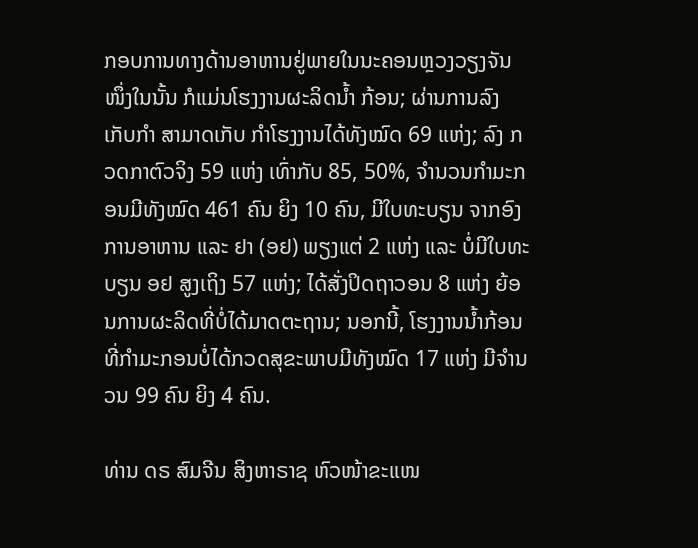ກອບການທາງດ້ານອາຫານຢູ່ພາຍໃນນະຄອນຫຼວງວຽງຈັນ ໜຶ່ງໃນນັ້ນ ກໍແມ່ນໂຮງງານຜະລິດນໍ້າ ກ້ອນ; ຜ່ານການລົງເກັບກໍາ ສາມາດເກັບ ກໍາໂຮງງານໄດ້ທັງໝົດ 69 ແຫ່ງ; ລົງ ກວດກາຕົວຈິງ 59 ແຫ່ງ ເທົ່າກັບ 85, 50%, ຈຳນວນກຳມະກອນມີທັງໝົດ 461 ຄົນ ຍິງ 10 ຄົນ, ມີໃບທະບຽນ ຈາກອົງການອາຫານ ແລະ ຢາ (ອຢ) ພຽງແຕ່ 2 ແຫ່ງ ແລະ ບໍ່ມີໃບທະບຽນ ອຢ ສູງເຖິງ 57 ແຫ່ງ; ໄດ້ສັ່ງປິດຖາວອນ 8 ແຫ່ງ ຍ້ອນການຜະລິດທີ່ບໍ່ໄດ້ມາດຕະຖານ; ນອກນີ້, ໂຮງງານນ້ຳກ້ອນທີ່ກຳມະກອນບໍ່ໄດ້ກວດສຸຂະພາບມີທັງໝົດ 17 ແຫ່ງ ມີຈຳນວນ 99 ຄົນ ຍິງ 4 ຄົນ.

ທ່ານ ດຣ ສົມຈີນ ສິງຫາຣາຊ ຫົວໜ້າຂະແໜ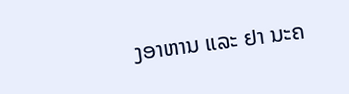ງອາຫານ ແລະ ຢາ ນະຄ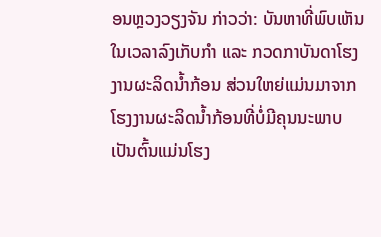ອນຫຼວງວຽງຈັນ ກ່າວວ່າ: ບັນຫາທີ່ພົບເຫັນ ໃນເວລາລົງເກັບກໍາ ແລະ ກວດກາບັນດາໂຮງງານຜະລິດນໍ້າກ້ອນ ສ່ວນໃຫຍ່ແມ່ນມາຈາກໂຮງງານຜະລິດນໍ້າກ້ອນທີ່ບໍ່ມີຄຸນນະພາບ ເປັນຕົ້ນແມ່ນໂຮງ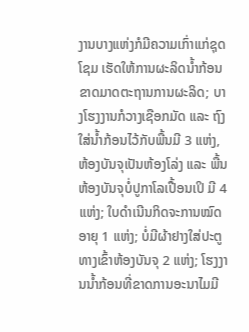ງານບາງແຫ່ງກໍມີຄວາມເກົ່າແກ່ຊຸດໂຊມ ເຮັດໃຫ້ການຜະລິດນໍ້າກ້ອນຂາດມາດຕະຖານການຜະລິດ; ບາງໂຮງງານກໍວາງເຊືອກມັດ ແລະ ຖົງໃສ່ນ້ຳກ້ອນໄວ້ກັບພື້ນມີ 3 ແຫ່ງ, ຫ້ອງບັນຈຸເປັນຫ້ອງໂລ່ງ ແລະ ພື້ນຫ້ອງບັນຈຸບໍ່ປູກາໂລເປື້ອນເປິ ມີ 4 ແຫ່ງ; ໃບດຳເນີນກິດຈະການໝົດອາຍຸ 1 ແຫ່ງ; ບໍ່ມີຜ້າຢາງໃສ່ປະຕູທາງເຂົ້າຫ້ອງບັນຈຸ 2 ແຫ່ງ; ໂຮງງານນ້ຳກ້ອນທີ່ຂາດການອະນາໄມມີ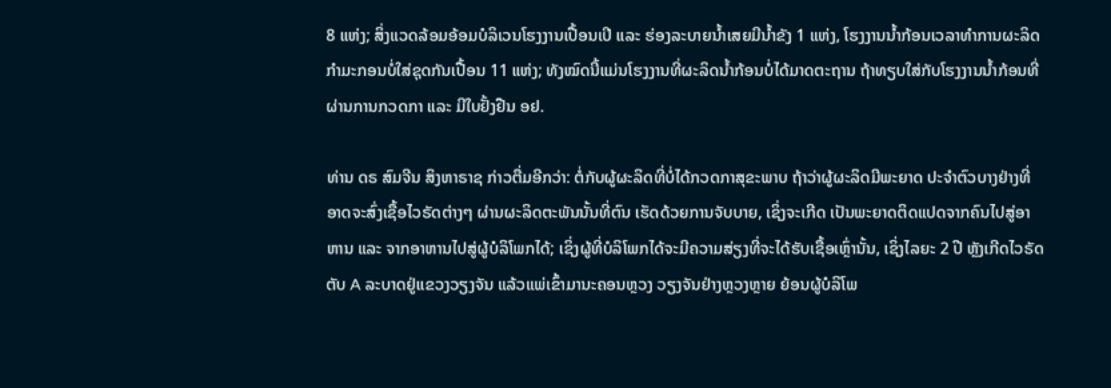8 ແຫ່ງ; ສິ່ງແວດລ້ອມອ້ອມບໍລິເວນໂຮງງານເປື້ອນເປິ ແລະ ຮ່ອງລະບາຍນໍ້າເສຍມີນໍ້າຂັງ 1 ແຫ່ງ, ໂຮງງານນໍ້າກ້ອນເວລາທຳການຜະລິດກຳມະກອນບໍ່ໃສ່ຊຸດກັນເປື້ອນ 11 ແຫ່ງ; ທັງໝົດນີ້ແມ່ນໂຮງງານທີ່ຜະລິດນໍ້າກ້ອນບໍ່ໄດ້ມາດຕະຖານ ຖ້າທຽບໃສ່ກັບໂຮງງານນໍ້າກ້ອນທີ່ຜ່ານການກວດກາ ແລະ ມີໃບຢັ້ງຢືນ ອຢ.

ທ່ານ ດຣ ສົມຈີນ ສິງຫາຣາຊ ກ່າວຕື່ມອີກວ່າ: ຕໍ່ກັບຜູ້ຜະລິດທີ່ບໍ່ໄດ້ກວດກາສຸຂະພາບ ຖ້າວ່າຜູ້ຜະລິດມີພະຍາດ ປະຈໍາຕົວບາງຢ່າງທີ່ອາດຈະສົ່ງເຊື້ອໄວຣັດຕ່າງໆ ຜ່ານຜະລິດຕະພັນນັ້ນທີ່ຕົນ ເຮັດດ້ວຍການຈັບບາຍ, ເຊິ່ງຈະເກີດ ເປັນພະຍາດຕິດແປດຈາກຄົນໄປສູ່ອາຫານ ແລະ ຈາກອາຫານໄປສູ່ຜູ້ບໍລິໂພກໄດ້; ເຊິ່ງຜູ້ທີ່ບໍລິໂພກໄດ້ຈະມີຄວາມສ່ຽງທີ່ຈະໄດ້ຮັບເຊື້ອເຫຼົ່ານັ້ນ, ເຊິ່ງໄລຍະ 2 ປີ ຫຼັງເກີດໄວຣັດຕັບ A ລະບາດຢູ່ແຂວງວຽງຈັນ ແລ້ວແພ່ເຂົ້າມານະຄອນຫຼວງ ວຽງຈັນຢ່າງຫຼວງຫຼາຍ ຍ້ອນຜູ້ບໍລິໂພ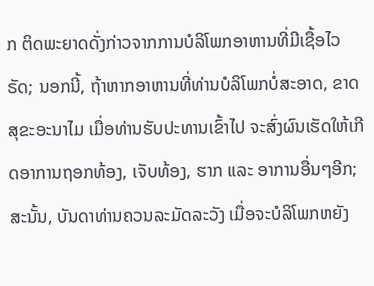ກ ຕິດພະຍາດດັ່ງກ່າວຈາກການບໍລິໂພກອາຫານທີ່ມີເຊື້ອໄວຣັດ; ນອກນີ້, ຖ້າຫາກອາຫານທີ່ທ່ານບໍລິໂພກບໍ່ສະອາດ, ຂາດສຸຂະອະນາໄມ ເມື່ອທ່ານຮັບປະທານເຂົ້າໄປ ຈະສົ່ງຜົນເຮັດໃຫ້ເກີດອາການຖອກທ້ອງ, ເຈັບທ້ອງ, ຮາກ ແລະ ອາການອື່ນໆອີກ; ສະນັ້ນ, ບັນດາທ່ານຄວນລະມັດລະວັງ ເມື່ອຈະບໍລິໂພກຫຍັງ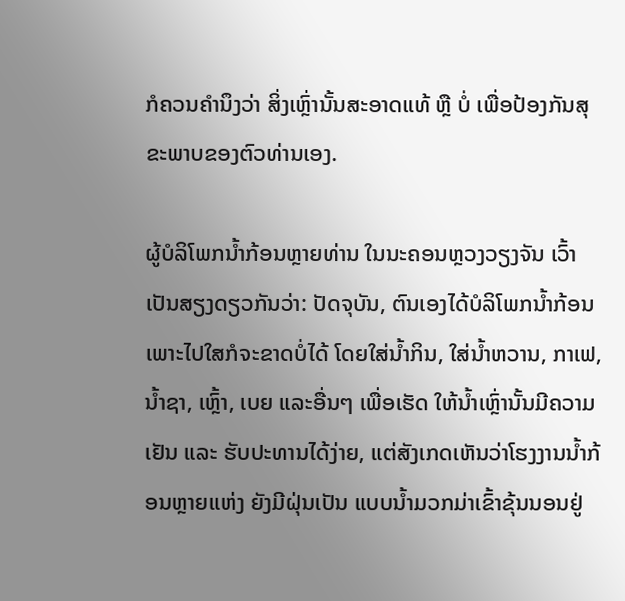ກໍຄວນຄຳນຶງວ່າ ສິ່ງເຫຼົ່ານັ້ນສະອາດແທ້ ຫຼື ບໍ່ ເພື່ອປ້ອງກັນສຸຂະພາບຂອງຕົວທ່ານເອງ.

ຜູ້ບໍລິໂພກນໍ້າກ້ອນຫຼາຍທ່ານ ໃນນະຄອນຫຼວງວຽງຈັນ ເວົ້າເປັນສຽງດຽວກັນວ່າ: ປັດຈຸບັນ, ຕົນເອງໄດ້ບໍລິໂພກນໍ້າກ້ອນ ເພາະໄປໃສກໍຈະຂາດບໍ່ໄດ້ ໂດຍໃສ່ນໍ້າກິນ, ໃສ່ນໍ້າຫວານ, ກາເຟ, ນໍ້າຊາ, ເຫຼົ້າ, ເບຍ ແລະອື່ນໆ ເພື່ອເຮັດ ໃຫ້ນໍ້າເຫຼົ່ານັ້ນມີຄວາມເຢັນ ແລະ ຮັບປະທານໄດ້ງ່າຍ, ແຕ່ສັງເກດເຫັນວ່າໂຮງງານນໍ້າກ້ອນຫຼາຍແຫ່ງ ຍັງມີຝຸ່ນເປັນ ແບບນໍ້າມວກມ່າເຂົ້າຂຸ້ນນອນຢູ່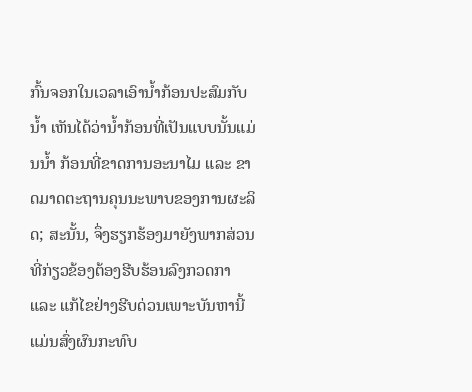ກົ້ນຈອກໃນເວລາເອົານໍ້າກ້ອນປະສົມກັບນໍ້າ ເຫັນໄດ້ວ່ານໍ້າກ້ອນທີ່ເປັນແບບນັ້ນແມ່ນນໍ້າ ກ້ອນທີ່ຂາດການອະນາໄມ ແລະ ຂາດມາດຕະຖານຄຸນນະພາບຂອງການຜະລິດ; ສະນັ້ນ, ຈຶ່ງຮຽກຮ້ອງມາຍັງພາກສ່ວນທີ່ກ່ຽວຂ້ອງຕ້ອງຮີບຮ້ອນລົງກວດກາ ແລະ ແກ້ໄຂຢ່າງຮີບດ່ວນເພາະບັນຫານີ້ແມ່ນສົ່ງຜົນກະທົບ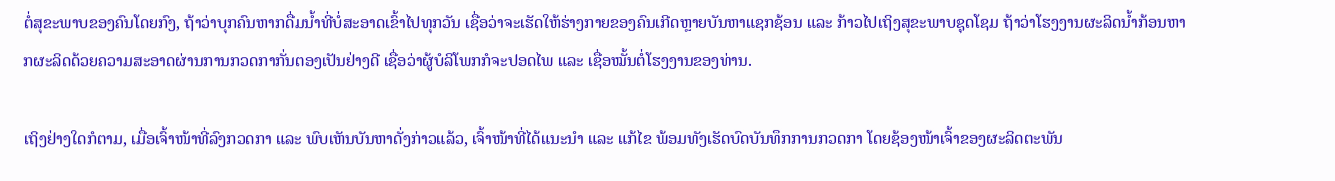ຕໍ່ສຸຂະພາບຂອງຄົນໂດຍກົງ, ຖ້າວ່າບຸກຄົນຫາກດື່ມນໍ້າທີ່ບໍ່ສະອາດເຂົ້າໄປທຸກວັນ ເຊື່ອວ່າຈະເຮັດໃຫ້ຮ່າງກາຍຂອງຄົນເກີດຫຼາຍບັນຫາແຊກຊ້ອນ ແລະ ກ້າວໄປເຖິງສຸຂະພາບຊຸດໂຊມ ຖ້າວ່າໂຮງງານຜະລິດນໍ້າກ້ອນຫາກຜະລິດດ້ວຍຄວາມສະອາດຜ່ານການກວດກາກັ່ນຕອງເປັນຢ່າງດີ ເຊື່ອວ່າຜູ້ບໍລິໂພກກໍຈະປອດໄພ ແລະ ເຊື່ອໝັ້ນຕໍ່ໂຮງງານຂອງທ່ານ.

ເຖິງຢ່າງໃດກໍຕາມ, ເມື່ອເຈົ້າໜ້າທີ່ລົງກວດກາ ແລະ ພົບເຫັນບັນຫາດັ່ງກ່າວແລ້ວ, ເຈົ້າໜ້າທີ່ໄດ້ແນະນໍາ ແລະ ແກ້ໄຂ ພ້ອມທັງເຮັດບົດບັນທຶກການກວດກາ ໂດຍຊ້ອງໜ້າເຈົ້າຂອງຜະລິດຕະພັນ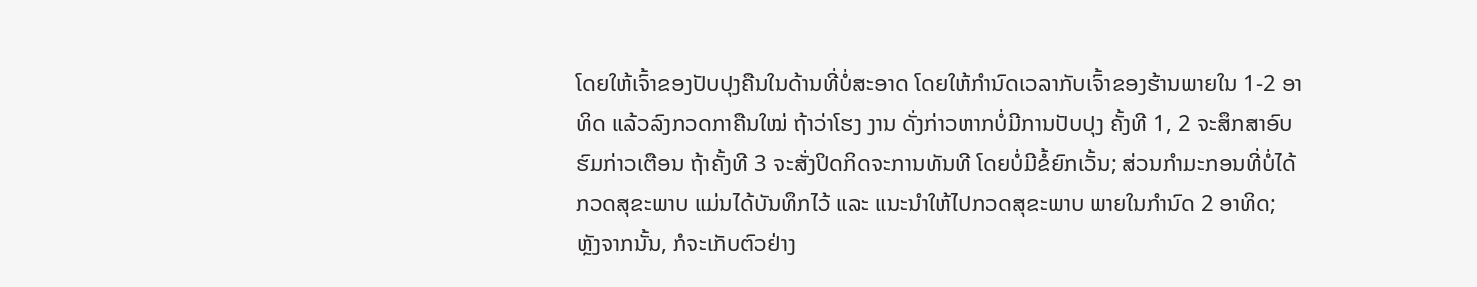ໂດຍໃຫ້ເຈົ້າຂອງປັບປຸງຄືນໃນດ້ານທີ່ບໍ່ສະອາດ ໂດຍໃຫ້ກໍານົດເວລາກັບເຈົ້າຂອງຮ້ານພາຍໃນ 1-2 ອາທິດ ແລ້ວລົງກວດກາຄືນໃໝ່ ຖ້າວ່າໂຮງ ງານ ດັ່ງກ່າວຫາກບໍ່ມີການປັບປຸງ ຄັ້ງທີ 1, 2 ຈະສຶກສາອົບຮົມກ່າວເຕືອນ ຖ້າຄັ້ງທີ 3 ຈະສັ່ງປິດກິດຈະການທັນທີ ໂດຍບໍ່ມີຂໍ້ຍົກເວັ້ນ; ສ່ວນກໍາມະກອນທີ່ບໍ່ໄດ້ກວດສຸຂະພາບ ແມ່ນໄດ້ບັນທຶກໄວ້ ແລະ ແນະນໍາໃຫ້ໄປກວດສຸຂະພາບ ພາຍໃນກໍານົດ 2 ອາທິດ; ຫຼັງຈາກນັ້ນ, ກໍຈະເກັບຕົວຢ່າງ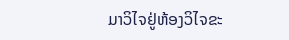ມາວິໄຈຢູ່ຫ້ອງວິໄຈຂະ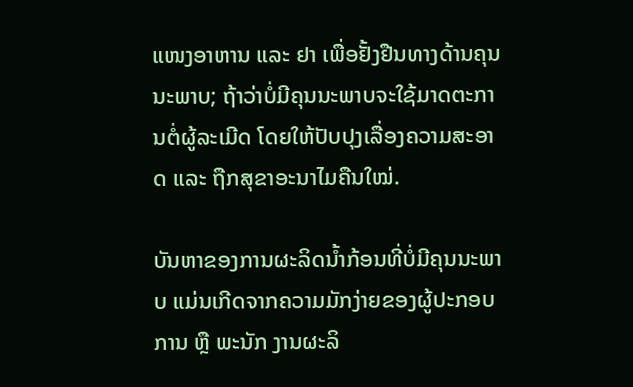ແໜງອາຫານ ແລະ ຢາ ເພື່ອຢັ້ງຢືນທາງດ້ານຄຸນນະພາບ; ຖ້າວ່າບໍ່ມີຄຸນນະພາບຈະໃຊ້ມາດຕະການຕໍ່ຜູ້ລະເມີດ ໂດຍໃຫ້ປັບປຸງເລື່ອງຄວາມສະອາດ ແລະ ຖືກສຸຂາອະນາໄມຄືນໃໝ່.

ບັນຫາຂອງການຜະລິດນໍ້າກ້ອນທີ່ບໍ່ມີຄຸນນະພາບ ແມ່ນເກີດຈາກຄວາມມັກງ່າຍຂອງຜູ້ປະກອບການ ຫຼື ພະນັກ ງານຜະລິ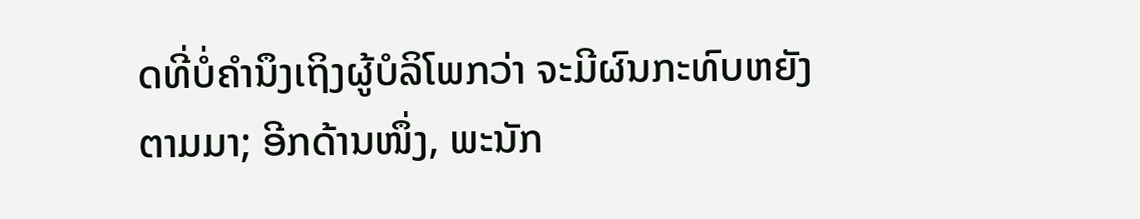ດທີ່ບໍ່ຄໍານຶງເຖິງຜູ້ບໍລິໂພກວ່າ ຈະມີຜົນກະທົບຫຍັງຕາມມາ; ອີກດ້ານໜຶ່ງ, ພະນັກ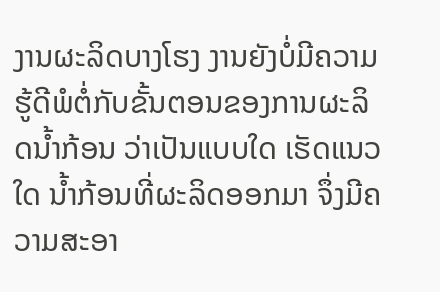ງານຜະລິດບາງໂຮງ ງານຍັງບໍ່ມີຄວາມຮູ້ດີພໍຕໍ່ກັບຂັ້ນຕອນຂອງການຜະລິດນໍ້າກ້ອນ ວ່າເປັນແບບໃດ ເຮັດແນວໃດ ນໍ້າກ້ອນທີ່ຜະລິດອອກມາ ຈຶ່ງມີຄວາມສະອາ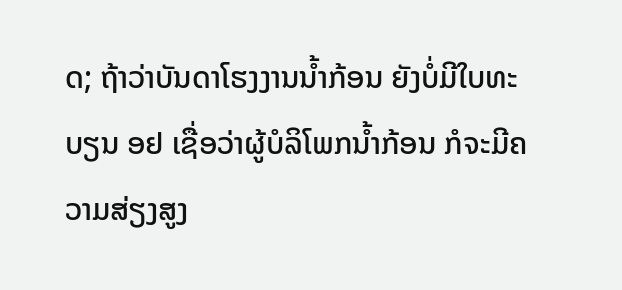ດ; ຖ້າວ່າບັນດາໂຮງງານນໍ້າກ້ອນ ຍັງບໍ່ມີໃບທະບຽນ ອຢ ເຊື່ອວ່າຜູ້ບໍລິໂພກນໍ້າກ້ອນ ກໍຈະມີຄວາມສ່ຽງສູງ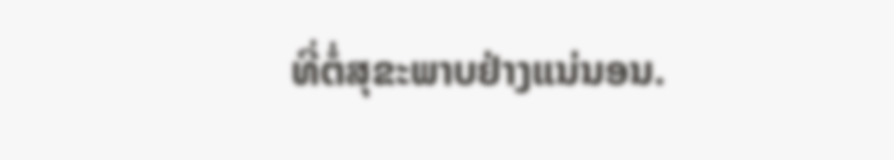ທີ່ຕໍ່ສຸຂະພາບຢ່າງແນ່ນອນ.